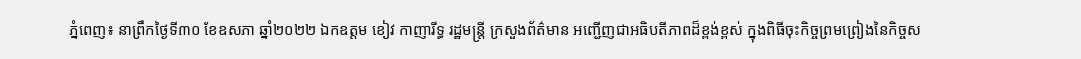ភ្នំពេញ៖ នាព្រឹកថ្ងៃទី៣០ ខែឧសភា ឆ្នាំ២០២២ ឯកឧត្តម ខៀវ កាញារីទ្ធ រដ្ឋមន្ត្រី ក្រសួងព័ត៌មាន អញ្ជើញជាអធិបតីភាពដ៏ខ្ពង់ខ្ពស់ ក្នុងពិធីចុះកិច្ចព្រមព្រៀងនៃកិច្ចស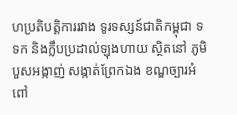ហប្រតិបត្តិការរវាង ទូរទស្សន៍ជាតិកម្ពុជា ទទក និងក្លឹបប្រដាល់ឡុងហាយ ស្ថិតនៅ ភូមិបួសអង្កាញ់ សង្កាត់ព្រែកឯង ខណ្ឌច្បារអំពៅ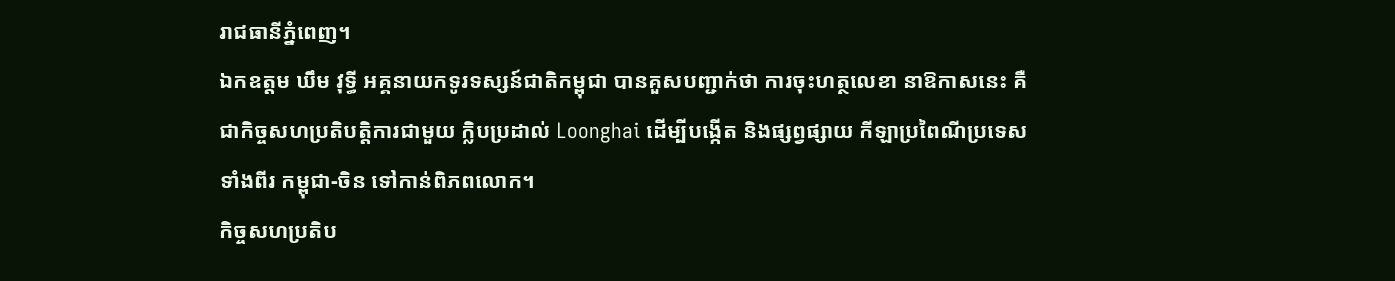រាជធានីភ្នំពេញ។
ឯកឧត្តម ឃឹម វុទ្ធី អគ្គនាយកទូរទស្សន៍ជាតិកម្ពុជា បានគួសបញ្ជាក់ថា ការចុះហត្ថលេខា នាឱកាសនេះ គឺជាកិច្ចសហប្រតិបត្តិការជាមួយ ក្លិបប្រដាល់ Loonghai ដើម្បីបង្កើត និងផ្សព្វផ្សាយ កីឡាប្រពៃណីប្រទេសទាំងពីរ កម្ពុជា-ចិន ទៅកាន់ពិភពលោក។
កិច្ចសហប្រតិប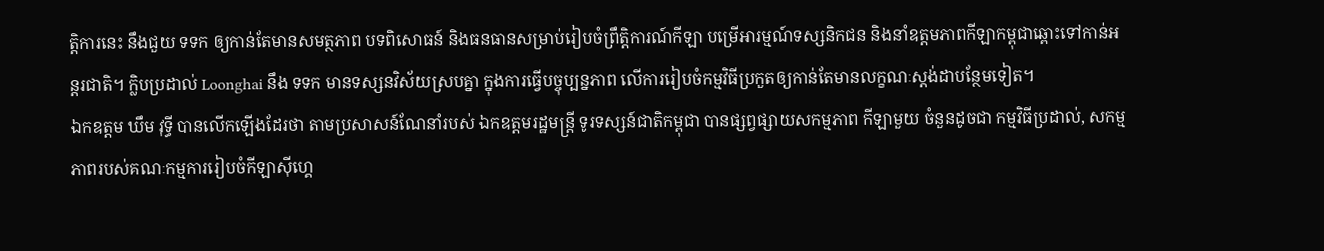ត្តិការនេះ នឹងជួយ ទទក ឲ្យកាន់តែមានសមត្ថភាព បទពិសោធន៍ និងធនធានសម្រាប់រៀបចំព្រឹត្តិការណ៍កីឡា បម្រើអារម្មណ៍ទស្សនិកជន និងនាំឧត្តមភាពកីឡាកម្ពុជាឆ្ពោះទៅកាន់អន្តរជាតិ។ ក្លិបប្រដាល់ Loonghai នឹង ទទក មានទស្សនវិស័យស្របគ្នា ក្នុងការធ្វើបច្ចុប្បន្នភាព លើការរៀបចំកម្មវិធីប្រកួតឲ្យកាន់តែមានលក្ខណៈស្តង់ដាបន្ថែមទៀត។
ឯកឧត្តម ឃឹម វុទ្ធី បានលើកឡើងដែរថា តាមប្រសាសន៍ណែនាំរបស់ ឯកឧត្តមរដ្ឋមន្ត្រី ទូរទស្សន៍ជាតិកម្ពុជា បានផ្សព្វផ្សាយសកម្មភាព កីឡាមួយ ចំនួនដូចជា កម្មវិធីប្រដាល់, សកម្មភាពរបស់គណៈកម្មការរៀបចំកីឡាស៊ីហ្គេ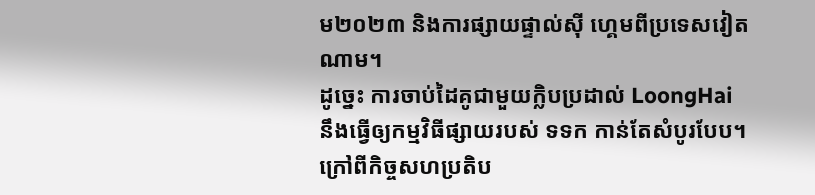ម២០២៣ និងការផ្សាយផ្ទាល់ស៊ី ហ្គេមពីប្រទេសវៀតណាម។
ដូច្នេះ ការចាប់ដៃគូជាមួយក្លិបប្រដាល់ LoongHai នឹងធ្វើឲ្យកម្មវិធីផ្សាយរបស់ ទទក កាន់តែសំបូរបែប។ ក្រៅពីកិច្ចសហប្រតិប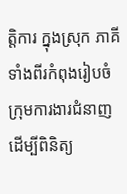ត្តិការ ក្នុងស្រុក ភាគីទាំងពីរកំពុងរៀបចំក្រុមការងារជំនាញ ដើម្បីពិនិត្យ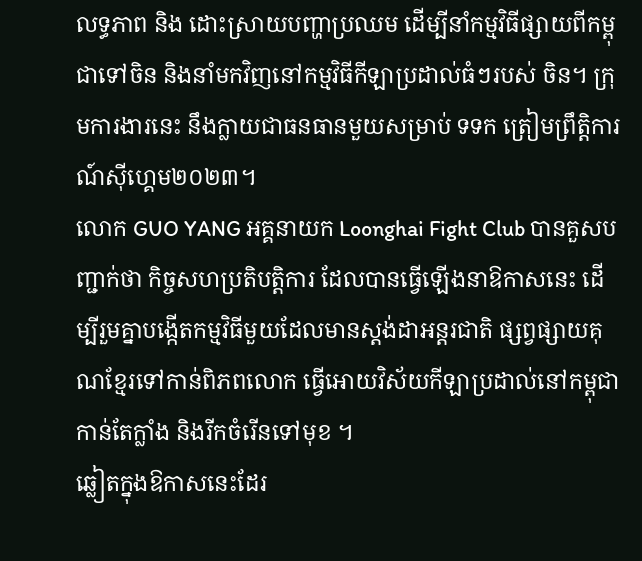លទ្ធភាព និង ដោះស្រាយបញ្ហាប្រឈម ដើម្បីនាំកម្មវិធីផ្សាយពីកម្ពុជាទៅចិន និងនាំមកវិញនៅកម្មវិធីកីឡាប្រដាល់ធំៗរបស់ ចិន។ ក្រុមការងារនេះ នឹងក្លាយជាធនធានមួយសម្រាប់ ទទក ត្រៀមព្រឹត្តិការណ៍ស៊ីហ្គេម២០២៣។
លោក GUO YANG អគ្គនាយក Loonghai Fight Club បានគួសបញ្ជាក់ថា កិច្ចសហប្រតិបត្តិការ ដែលបានធ្វើឡើងនាឱកាសនេះ ដើម្បីរួមគ្នាបង្កើតកម្មវិធីមួយដែលមានស្តង់ដាអន្តរជាតិ ផ្សព្វផ្សាយគុណខ្មែរទៅកាន់ពិភពលោក ធ្វើអោយវិស័យកីឡាប្រដាល់នៅកម្ពុជា កាន់តែក្លាំង និងរីកចំរើនទៅមុខ ។
ឆ្លៀតក្នុងឱកាសនេះដែរ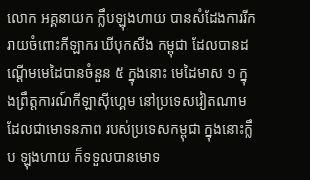លោក អគ្គនាយក ក្លឹបឡុងហាយ បានសំដែងការរីករាយចំពោះកីឡាករ ឃីបុកសីង កម្ពុជា ដែលបានដណ្តើមមេដៃបានចំនួន ៥ ក្នុងនោះ មេដៃមាស ១ ក្នុងព្រឹត្តការណ៍កីឡាសុីហ្គេម នៅប្រទេសវៀតណាម ដែលជាមោទនភាព របស់ប្រទេសកម្ពុជា ក្នុងនោះក្លឹប ឡុងហាយ ក៏ទទួលបានមោទ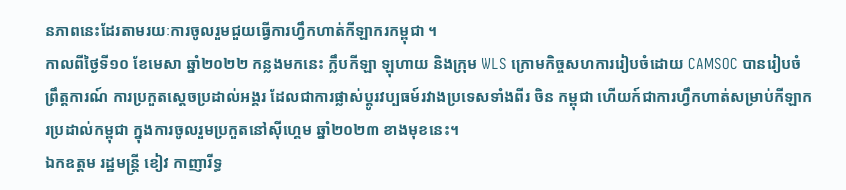នភាពនេះដែរតាមរយៈការចូលរួមជួយធ្វើការហ្វឹកហាត់កីឡាករកម្ពុជា ។
កាលពីថ្ងៃទី១០ ខែមេសា ឆ្នាំ២០២២ កន្លងមកនេះ ក្លឹបកីឡា ឡុហាយ និងក្រុម WLS ក្រោមកិច្ចសហការរៀបចំដោយ CAMSOC បានរៀបចំព្រឹត្តការណ៍ ការប្រកួតស្តេចប្រដាល់អង្គរ ដែលជាការផ្លាស់ប្តូរវប្បធម៍រវាងប្រទេសទាំងពីរ ចិន កម្ពុជា ហើយក៍ជាការហ្វឹកហាត់សម្រាប់កីឡាករប្រដាល់កម្ពុជា ក្នុងការចូលរួមប្រកួតនៅសុីហ្គេម ឆ្នាំ២០២៣ ខាងមុខនេះ។
ឯកឧត្តម រដ្ឋមន្រ្តី ខៀវ កាញារីទ្ធ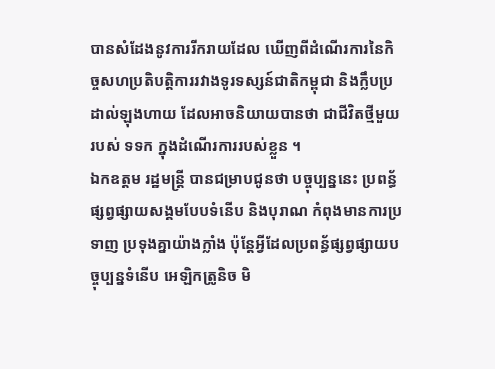បានសំដែងនូវការរីករាយដែល ឃើញពីដំណើរការនៃកិច្ចសហប្រតិបត្តិការរវាងទូរទស្សន៍ជាតិកម្ពុជា និងក្លឹបប្រដាល់ឡុងហាយ ដែលអាចនិយាយបានថា ជាជីវិតថ្មីមួយរបស់ ទទក ក្នុងដំណើរការរបស់ខ្លួន ។
ឯកឧត្តម រដ្ឋមន្រ្តី បានជម្រាបជូនថា បច្ចុប្បន្ននេះ ប្រពន្ធ័ផ្សព្វផ្សាយសង្គមបែបទំនើប និងបុរាណ កំពុងមានការប្រទាញ ប្រទុងគ្នាយ៉ាងក្លាំង ប៉ុន្តែអ្វីដែលប្រពន្ធ័ផ្សព្វផ្សាយបច្ចុប្បន្នទំនើប អេឡិកត្រូនិច មិ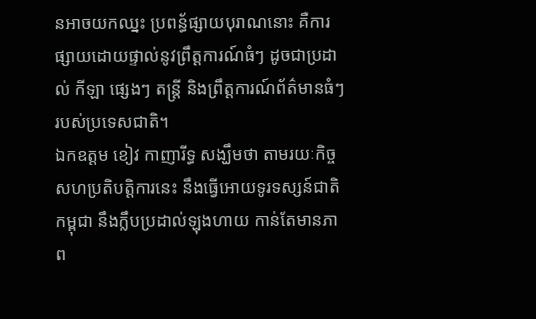នអាចយកឈ្នះ ប្រពន្ធ័ផ្សាយបុរាណនោះ គឺការផ្សាយដោយផ្ទាល់នូវព្រឹត្តការណ៍ធំៗ ដូចជាប្រដាល់ កីឡា ផ្សេងៗ តន្រ្តី និងព្រឹត្តការណ៍ព័ត៌មានធំៗ របស់ប្រទេសជាតិ។
ឯកឧត្តម ខៀវ កាញារីទ្ធ សង្ឃឹមថា តាមរយៈកិច្ចសហប្រតិបត្តិការនេះ នឹងធ្វើអោយទូរទស្សន៍ជាតិកម្ពុជា នឹងក្លឹបប្រដាល់ឡុងហាយ កាន់តែមានភាព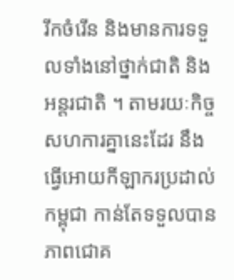រីកចំរើន និងមានការទទួលទាំងនៅថ្នាក់ជាតិ និងអន្តរជាតិ ។ តាមរយៈកិច្ចសហការគ្នានេះដែរ នឹងធ្វើអោយកីឡាករប្រដាល់កម្ពុជា កាន់តែទទួលបានភាពជោគ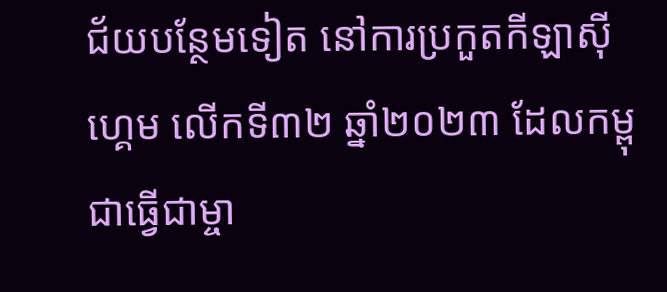ជ័យបន្ថែមទៀត នៅការប្រកួតកីឡាសុីហ្គេម លើកទី៣២ ឆ្នាំ២០២៣ ដែលកម្ពុជាធ្វើជាម្ចា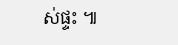ស់ផ្ទះ ៕